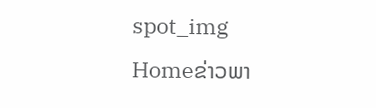spot_img
Homeຂ່າວພາ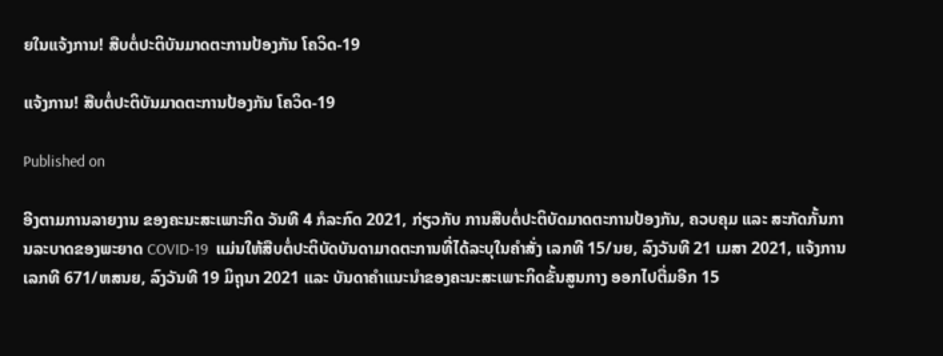ຍໃນແຈ້ງການ! ສືບຕໍ່ປະຕິບັນມາດຕະການປ້ອງກັນ ໂຄວິດ-19

ແຈ້ງການ! ສືບຕໍ່ປະຕິບັນມາດຕະການປ້ອງກັນ ໂຄວິດ-19

Published on

ອີງຕາມການລາຍງານ ຂອງຄະນະສະເພາະກິດ ວັນທີ 4 ກໍລະກົດ 2021, ກ່ຽວກັບ ການສືບຕໍ່ປະຕິບັດມາດຕະການປ້ອງກັນ, ຄວບຄຸມ ແລະ ສະກັດກັ້ນການລະບາດຂອງພະຍາດ COVID-19  ແມ່ນໃຫ້ສືບຕໍ່ປະຕິບັດບັນດາມາດຕະການທີ່ໄດ້ລະບຸໃນຄຳສັ່ງ ເລກທີ 15/ນຍ, ລົງວັນທີ 21 ເມສາ 2021, ແຈ້ງການ ເລກທີ 671/ຫສນຍ, ລົງວັນທີ 19 ມິຖຸນາ 2021 ແລະ ບັນດາຄໍາແນະນໍາຂອງຄະນະສະເພາະກິດຂັ້ນສູນກາງ ອອກໄປຕື່ມອີກ 15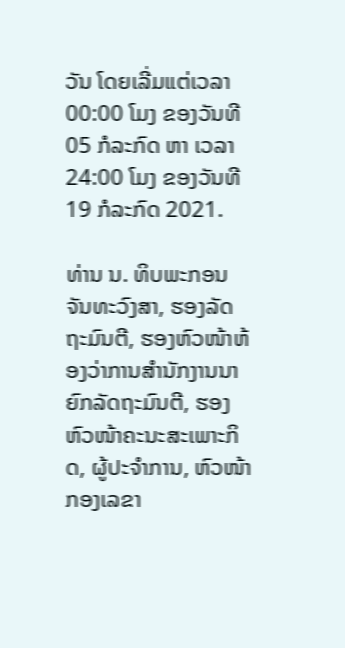ວັນ ໂດຍເລີ່ມແຕ່ເວລາ 00:00 ໂມງ ຂອງວັນທີ 05 ກໍລະກົດ ຫາ ເວລາ 24:00 ໂມງ ຂອງວັນທີ 19 ກໍລະກົດ 2021.

ທ່ານ ນ. ທິບພະກອນ ຈັນທະວົງສາ, ຮອງລັດຖະມົນຕີ, ຮອງຫົວໜ້າຫ້ອງວ່າການສຳນັກງານນາຍົກລັດຖະມົນຕີ, ຮອງຫົວໜ້າຄະນະສະເພາະກິດ, ຜູ້ປະຈຳການ, ຫົວໜ້າກອງເລຂາ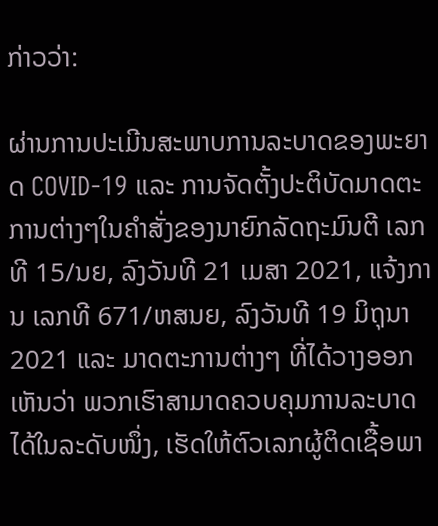ກ່າວວ່າ:

ຜ່ານການປະເມີນສະພາບການລະບາດຂອງພະຍາດ COVID-19 ແລະ ການຈັດຕັ້ງປະຕິບັດມາດຕະການຕ່າງໆໃນຄຳສັ່ງຂອງນາຍົກລັດຖະມົນຕີ ເລກທີ 15/ນຍ, ລົງວັນທີ 21 ເມສາ 2021, ແຈ້ງການ ເລກທີ 671/ຫສນຍ, ລົງວັນທີ 19 ມິຖຸນາ 2021 ແລະ ມາດຕະການຕ່າງໆ ທີ່ໄດ້ວາງອອກ ເຫັນວ່າ ພວກເຮົາສາມາດຄວບຄຸມການລະບາດໄດ້ໃນລະດັບໜຶ່ງ, ເຮັດໃຫ້ຕົວເລກຜູ້ຕິດເຊື້ອພາ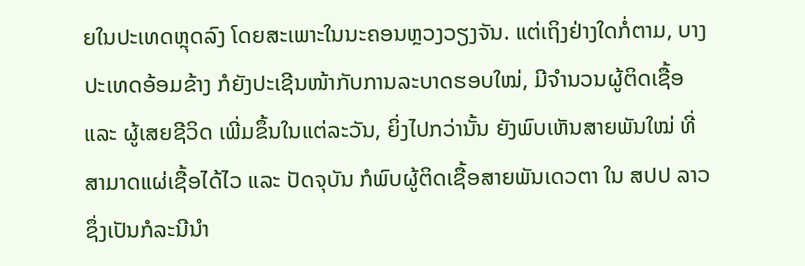ຍໃນປະເທດຫຼຸດລົງ ໂດຍສະເພາະໃນນະຄອນຫຼວງວຽງຈັນ. ແຕ່ເຖິງຢ່າງໃດກໍ່ຕາມ, ບາງປະເທດອ້ອມຂ້າງ ກໍຍັງປະເຊີນໜ້າກັບການລະບາດຮອບໃໝ່, ມີຈຳນວນຜູ້ຕິດເຊື້ອ ແລະ ຜູ້ເສຍຊີວິດ ເພີ່ມຂຶ້ນໃນແຕ່ລະວັນ, ຍິ່ງໄປກວ່ານັ້ນ ຍັງພົບເຫັນສາຍພັນໃໝ່ ທີ່ສາມາດແຜ່ເຊື້ອໄດ້ໄວ ແລະ ປັດຈຸບັນ ກໍພົບຜູ້ຕິດເຊື້ອສາຍພັນເດວຕາ ໃນ ສປປ ລາວ ຊຶ່ງເປັນກໍລະນີນຳ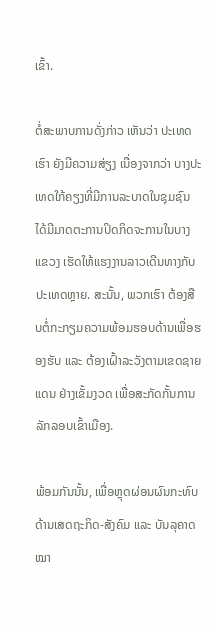ເຂົ້າ.

ຕໍ່ສະພາບການດັ່ງກ່າວ ເຫັນວ່າ ປະເທດເຮົາ ຍັງມີຄວາມສ່ຽງ ເນື່ອງຈາກວ່າ ບາງປະເທດໃກ້ຄຽງທີ່ມີການລະບາດໃນຊຸມຊົນ ໄດ້ມີມາດຕະການປິດກິດຈະການໃນບາງແຂວງ ເຮັດໃຫ້ແຮງງານລາວເດີນທາງກັບປະເທດຫຼາຍ. ສະນັ້ນ, ພວກເຮົາ ຕ້ອງສືບຕໍ່ກະກຽມຄວາມພ້ອມຮອບດ້ານເພື່ອຮອງຮັບ ແລະ ຕ້ອງເຝົ້າລະວັງຕາມເຂດຊາຍແດນ ຢ່າງເຂັ້ມງວດ ເພື່ອສະກັດກັ້ນການລັກລອບເຂົ້າເມືອງ.

ພ້ອມກັນນັ້ນ, ເພື່ອຫຼຸດຜ່ອນຜົນກະທົບດ້ານເສດຖະກິດ-ສັງຄົມ ແລະ ບັນລຸຄາດໝາ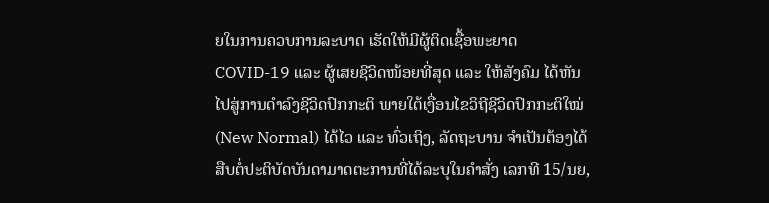ຍໃນການຄວບການລະບາດ ເຮັດໃຫ້ມີຜູ້ຕິດເຊື້ອພະຍາດ COVID-19 ແລະ ຜູ້ເສຍຊີວິດໜ້ອຍທີ່ສຸດ ແລະ ໃຫ້ສັງຄົມ ໄດ້ຫັນໄປສູ່ການດຳລົງຊີວິດປົກກະຕິ ພາຍໃຕ້ເງື່ອນໄຂວິຖີຊີວິດປົກກະຕິໃໝ່ (New Normal) ໄດ້ໄວ ແລະ ທົ່ວເຖິງ, ລັດຖະບານ ຈຳເປັນຕ້ອງໄດ້ສືບຕໍ່ປະຕິບັດບັນດາມາດຕະການທີ່ໄດ້ລະບຸໃນຄຳສັ່ງ ເລກທີ 15/ນຍ,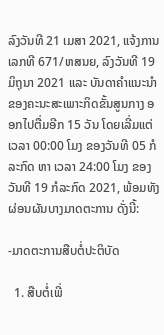ລົງວັນທີ 21 ເມສາ 2021, ແຈ້ງການ ເລກທີ 671/ຫສນຍ, ລົງວັນທີ 19 ມິຖຸນາ 2021 ແລະ ບັນດາຄໍາແນະນໍາຂອງຄະນະສະເພາະກິດຂັ້ນສູນກາງ ອອກໄປຕື່ມອີກ 15 ວັນ ໂດຍເລີ່ມແຕ່ເວລາ 00:00 ໂມງ ຂອງວັນທີ 05 ກໍລະກົດ ຫາ ເວລາ 24:00 ໂມງ ຂອງວັນທີ 19 ກໍລະກົດ 2021, ພ້ອມທັງ ຜ່ອນຜັນບາງມາດຕະການ ດັ່ງນີ້:

-ມາດຕະການສືບຕໍ່ປະຕິບັດ

  1. ສືບຕໍ່ເພີ່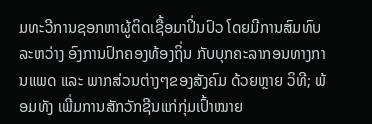ມທະວີການຊອກຫາຜູ້ຕິດເຊື້ອມາປິ່ນປົວ ໂດຍມີການສົມທົບລະຫວ່າງ ອົງການປົກຄອງທ້ອງຖິ່ນ ກັບບຸກຄະລາກອນທາງການແພດ ແລະ ພາກສ່ວນຕ່າງໆຂອງສັງຄົມ ດ້ວຍຫຼາຍ ວິທີ; ພ້ອມທັງ ເພີ່ມການສັກວັກຊີນແກ່ກຸ່ມເປົ້າໝາຍ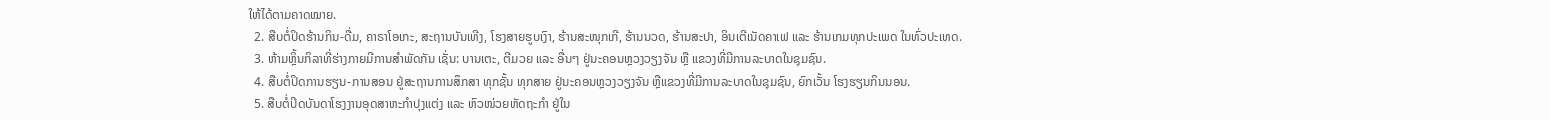ໃຫ້ໄດ້ຕາມຄາດໝາຍ.
  2. ສືບຕໍ່ປິດຮ້ານກິນ-ດື່ມ, ຄາຣາໂອເກະ, ສະຖານບັນເທີງ, ໂຮງສາຍຮູບເງົາ, ຮ້ານສະໜຸກເກີ, ຮ້ານນວດ, ຮ້ານສະປາ, ອິນເຕີເນັດຄາເຟ ແລະ ຮ້ານເກມທຸກປະເພດ ໃນທົ່ວປະເທດ.
  3. ຫ້າມຫຼິ້ນກິລາທີ່ຮ່າງກາຍມີການສຳພັດກັນ ເຊັ່ນ: ບານເຕະ, ຕີມວຍ ແລະ ອື່ນໆ ຢູ່ນະຄອນຫຼວງວຽງຈັນ ຫຼື ແຂວງທີ່ມີການລະບາດໃນຊຸມຊົນ.
  4. ສືບຕໍ່ປິດການຮຽນ-ການສອນ ຢູ່ສະຖານການສຶກສາ ທຸກຊັ້ນ ທຸກສາຍ ຢູ່ນະຄອນຫຼວງວຽງຈັນ ຫຼືແຂວງທີ່ມີການລະບາດໃນຊຸມຊົນ, ຍົກເວັ້ນ ໂຮງຮຽນກິນນອນ.
  5. ສືບຕໍ່ປິດບັນດາໂຮງງານອຸດສາຫະກຳປຸງແຕ່ງ ແລະ ຫົວໜ່ວຍຫັດຖະກຳ ຢູ່ໃນ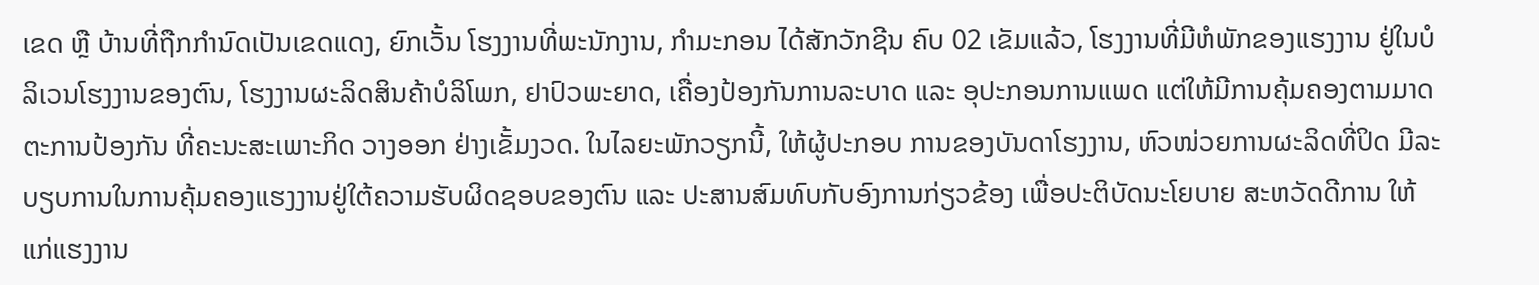ເຂດ ຫຼື ບ້ານທີ່ຖືກກຳນົດເປັນເຂດແດງ, ຍົກເວັ້ນ ໂຮງງານທີ່ພະນັກງານ, ກໍາມະກອນ ໄດ້ສັກວັກຊີນ ຄົບ 02 ເຂັມແລ້ວ, ໂຮງງານທີ່ມີຫໍພັກຂອງແຮງງານ ຢູ່ໃນບໍລິເວນໂຮງງານຂອງຕົນ, ໂຮງງານຜະລິດສິນຄ້າບໍລິໂພກ, ຢາປົວພະຍາດ, ເຄື່ອງປ້ອງກັນການລະບາດ ແລະ ອຸປະກອນການແພດ ແຕ່ໃຫ້ມີການຄຸ້ມຄອງຕາມມາດຕະການປ້ອງກັນ ທີ່ຄະນະສະເພາະກິດ ວາງອອກ ຢ່າງເຂັ້ມງວດ. ໃນໄລຍະພັກວຽກນີ້, ໃຫ້ຜູ້ປະກອບ ການຂອງບັນດາໂຮງງານ, ຫົວໜ່ວຍການຜະລິດທີ່ປິດ ມີລະບຽບການໃນການຄຸ້ມຄອງແຮງງານຢູ່ໃຕ້ຄວາມຮັບຜິດຊອບຂອງຕົນ ແລະ ປະສານສົມທົບກັບອົງການກ່ຽວຂ້ອງ ເພື່ອປະຕິບັດນະໂຍບາຍ ສະຫວັດດີການ ໃຫ້ແກ່ແຮງງານ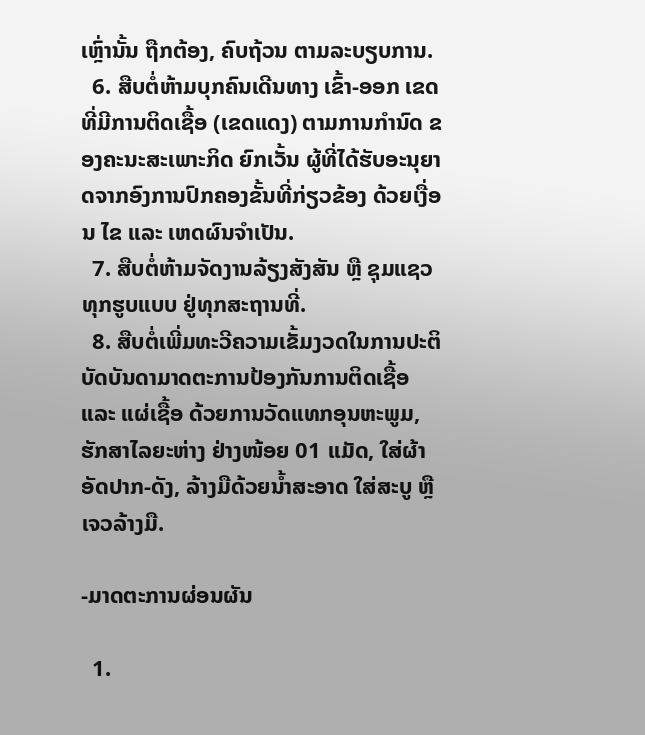ເຫຼົ່ານັ້ນ ຖືກຕ້ອງ, ຄົບຖ້ວນ ຕາມລະບຽບການ.
  6. ສືບຕໍ່ຫ້າມບຸກຄົນເດີນທາງ ເຂົ້າ-ອອກ ເຂດທີ່ມີການຕິດເຊື້ອ (ເຂດແດງ) ຕາມການກໍານົດ ຂອງຄະນະສະເພາະກິດ ຍົກເວັ້ນ ຜູ້ທີ່ໄດ້ຮັບອະນຸຍາດຈາກອົງການປົກຄອງຂັ້ນທີ່ກ່ຽວຂ້ອງ ດ້ວຍເງື່ອນ ໄຂ ແລະ ເຫດຜົນຈຳເປັນ.
  7. ສືບຕໍ່ຫ້າມຈັດງານລ້ຽງສັງສັນ ຫຼື ຊຸມແຊວທຸກຮູບແບບ ຢູ່ທຸກສະຖານທີ່.
  8. ສືບຕໍ່ເພີ່ມທະວີຄວາມເຂັ້ມງວດໃນການປະຕິບັດບັນດາມາດຕະການປ້ອງກັນການຕິດເຊື້ອ ແລະ ແຜ່ເຊື້ອ ດ້ວຍການວັດແທກອຸນຫະພູມ, ຮັກສາໄລຍະຫ່າງ ຢ່າງໜ້ອຍ 01 ແມັດ, ໃສ່ຜ້າອັດປາກ-ດັງ, ລ້າງມືດ້ວຍນໍ້າສະອາດ ໃສ່ສະບູ ຫຼື ເຈວລ້າງມື.

-ມາດຕະການຜ່ອນຜັນ

  1.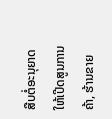ສືບຕໍ່ອະນຸຍາດໃຫ້ເປີດສູນການຄ້າ, ຮ້ານຂາຍ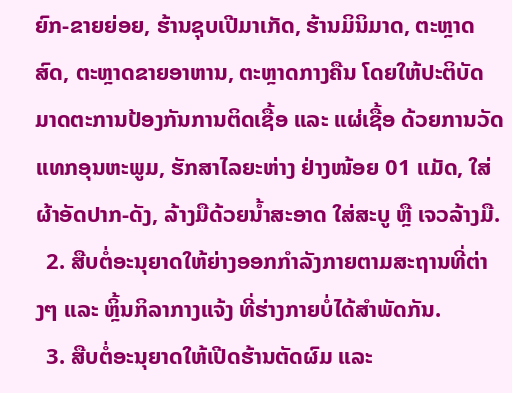ຍົກ-ຂາຍຍ່ອຍ, ຮ້ານຊຸບເປີມາເກັດ, ຮ້ານມິນິມາດ, ຕະຫຼາດສົດ, ຕະຫຼາດຂາຍອາຫານ, ຕະຫຼາດກາງຄືນ ໂດຍໃຫ້ປະຕິບັດມາດຕະການປ້ອງກັນການຕິດເຊື້ອ ແລະ ແຜ່ເຊື້ອ ດ້ວຍການວັດແທກອຸນຫະພູມ, ຮັກສາໄລຍະຫ່າງ ຢ່າງໜ້ອຍ 01 ແມັດ, ໃສ່ຜ້າອັດປາກ-ດັງ, ລ້າງມືດ້ວຍນໍ້າສະອາດ ໃສ່ສະບູ ຫຼື ເຈວລ້າງມື.
  2. ສືບຕໍ່ອະນຸຍາດໃຫ້ຍ່າງອອກກຳລັງກາຍຕາມສະຖານທີ່ຕ່າງໆ ແລະ ຫຼິ້ນກິລາກາງແຈ້ງ ທີ່ຮ່າງກາຍບໍ່ໄດ້ສຳພັດກັນ.
  3. ສືບຕໍ່ອະນຸຍາດໃຫ້ເປີດຮ້ານຕັດຜົມ ແລະ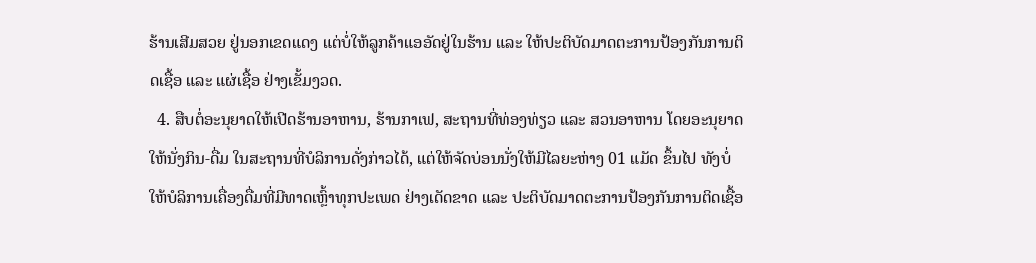ຮ້ານເສີມສວຍ ຢູ່ນອກເຂດແດງ ແຕ່ບໍ່ໃຫ້ລູກຄ້າແອອັດຢູ່ໃນຮ້ານ ແລະ ໃຫ້ປະຕິບັດມາດຕະການປ້ອງກັນການຕິດເຊື້ອ ແລະ ແຜ່ເຊື້ອ ຢ່າງເຂັ້ມງວດ.
  4. ສືບຕໍ່ອະນຸຍາດໃຫ້ເປີດຮ້ານອາຫານ, ຮ້ານກາເຟ, ສະຖານທີ່ທ່ອງທ່ຽວ ແລະ ສວນອາຫານ ໂດຍອະນຸຍາດໃຫ້ນັ່ງກິນ-ດື່ມ ໃນສະຖານທີ່ບໍລິການດັ່ງກ່າວໄດ້, ແຕ່ໃຫ້ຈັດບ່ອນນັ່ງໃຫ້ມີໄລຍະຫ່າງ 01 ແມັດ ຂຶ້ນໄປ ທັງບໍ່ໃຫ້ບໍລິການເຄື່ອງດື່ມທີ່ມີທາດເຫຼົ້າທຸກປະເພດ ຢ່າງເດັດຂາດ ແລະ ປະຕິບັດມາດຕະການປ້ອງກັນການຕິດເຊື້ອ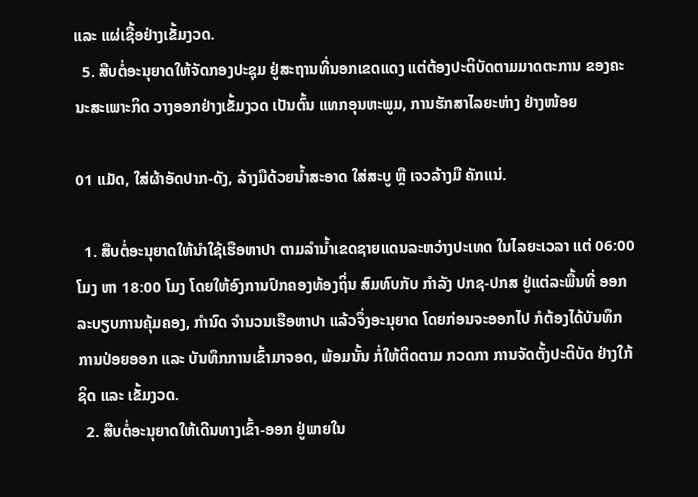ແລະ ແຜ່ເຊື້ອຢ່າງເຂັ້ມງວດ.
  5. ສືບຕໍ່ອະນຸຍາດໃຫ້ຈັດກອງປະຊຸມ ຢູ່ສະຖານທີ່ນອກເຂດແດງ ແຕ່ຕ້ອງປະຕິບັດຕາມມາດຕະການ ຂອງຄະນະສະເພາະກິດ ວາງອອກຢ່າງເຂັ້ມງວດ ເປັນຕົ້ນ ແທກອຸນຫະພູມ, ການຮັກສາໄລຍະຫ່າງ ຢ່າງໜ້ອຍ

01 ແມັດ, ໃສ່ຜ້າອັດປາກ-ດັງ, ລ້າງມືດ້ວຍນໍ້າສະອາດ ໃສ່ສະບູ ຫຼື ເຈວລ້າງມື ຄັກແນ່.

  1. ສືບຕໍ່ອະນຸຍາດໃຫ້ນຳໃຊ້ເຮືອຫາປາ ຕາມລຳນໍ້າເຂດຊາຍແດນລະຫວ່າງປະເທດ ໃນໄລຍະເວລາ ແຕ່ 06:00 ໂມງ ຫາ 18:00 ໂມງ ໂດຍໃຫ້ອົງການປົກຄອງທ້ອງຖິ່ນ ສົມທົບກັບ ກໍາລັງ ປກຊ-ປກສ ຢູ່ແຕ່ລະພື້ນທີ່ ອອກລະບຽບການຄຸ້ມຄອງ, ກຳນົດ ຈຳນວນເຮືອຫາປາ ແລ້ວຈຶ່ງອະນຸຍາດ ໂດຍກ່ອນຈະອອກໄປ ກໍຕ້ອງໄດ້ບັນທຶກການປ່ອຍອອກ ແລະ ບັນທຶກການເຂົ້າມາຈອດ, ພ້ອມນັ້ນ ກໍ່ໃຫ້ຕິດຕາມ ກວດກາ ການຈັດຕັ້ງປະຕິບັດ ຢ່າງໃກ້ຊິດ ແລະ ເຂັ້ມງວດ.
  2. ສືບຕໍ່ອະນຸຍາດໃຫ້ເດີນທາງເຂົ້າ-ອອກ ຢູ່ພາຍໃນ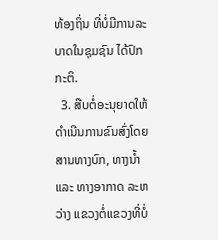ທ້ອງຖິ່ນ ທີ່ບໍ່ມີການລະບາດໃນຊຸມຊົນ ໄດ້ປົກກະຕິ.
  3. ສືບຕໍ່ອະນຸຍາດໃຫ້ດຳເນີນການຂົນສົ່ງໂດຍສານທາງບົກ, ທາງນໍ້າ ແລະ ທາງອາກາດ ລະຫວ່າງ ແຂວງຕໍ່ແຂວງທີ່ບໍ່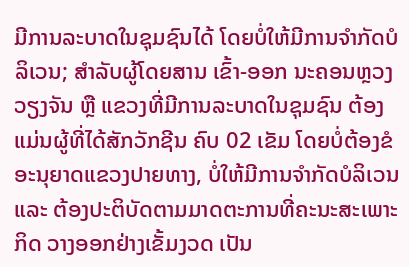ມີການລະບາດໃນຊຸມຊົນໄດ້ ໂດຍບໍ່ໃຫ້ມີການຈຳກັດບໍລິເວນ; ສຳລັບຜູ້ໂດຍສານ ເຂົ້າ-ອອກ ນະຄອນຫຼວງວຽງຈັນ ຫຼື ແຂວງທີ່ມີການລະບາດໃນຊຸມຊົນ ຕ້ອງແມ່ນຜູ້ທີ່ໄດ້ສັກວັກຊີນ ຄົບ 02 ເຂັມ ໂດຍບໍ່ຕ້ອງຂໍອະນຸຍາດແຂວງປາຍທາງ, ບໍ່ໃຫ້ມີການຈຳກັດບໍລິເວນ ແລະ ຕ້ອງປະຕິບັດຕາມມາດຕະການທີ່ຄະນະສະເພາະກິດ ວາງອອກຢ່າງເຂັ້ມງວດ ເປັນ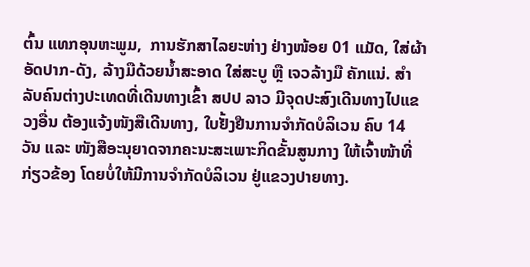ຕົ້ນ ແທກອຸນຫະພູມ,  ການຮັກສາໄລຍະຫ່າງ ຢ່າງໜ້ອຍ 01 ແມັດ, ໃສ່ຜ້າອັດປາກ-ດັງ, ລ້າງມືດ້ວຍນໍ້າສະອາດ ໃສ່ສະບູ ຫຼື ເຈວລ້າງມື ຄັກແນ່. ສຳລັບຄົນຕ່າງປະເທດທີ່ເດີນທາງເຂົ້າ ສປປ ລາວ ມີຈຸດປະສົງເດີນທາງໄປແຂວງອື່ນ ຕ້ອງແຈ້ງໜັງສືເດີນທາງ, ໃບຢັ້ງຢືນການຈຳກັດບໍລິເວນ ຄົບ 14 ວັນ ແລະ ໜັງສືອະນຸຍາດຈາກຄະນະສະເພາະກິດຂັ້ນສູນກາງ ໃຫ້ເຈົ້າໜ້າທີ່ກ່ຽວຂ້ອງ ໂດຍບໍ່ໃຫ້ມີການຈຳກັດບໍລິເວນ ຢູ່ແຂວງປາຍທາງ.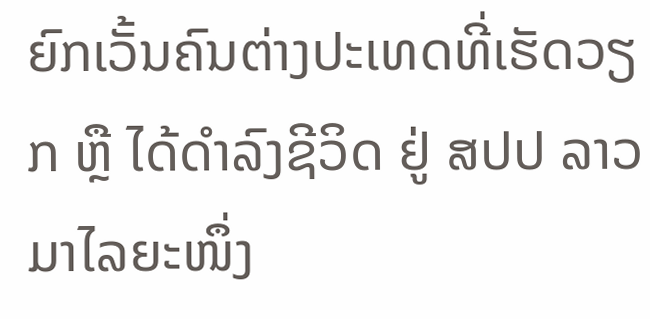ຍົກເວັ້ນຄົນຕ່າງປະເທດທີ່ເຮັດວຽກ ຫຼື ໄດ້ດຳລົງຊີວິດ ຢູ່ ສປປ ລາວ ມາໄລຍະໜຶ່ງ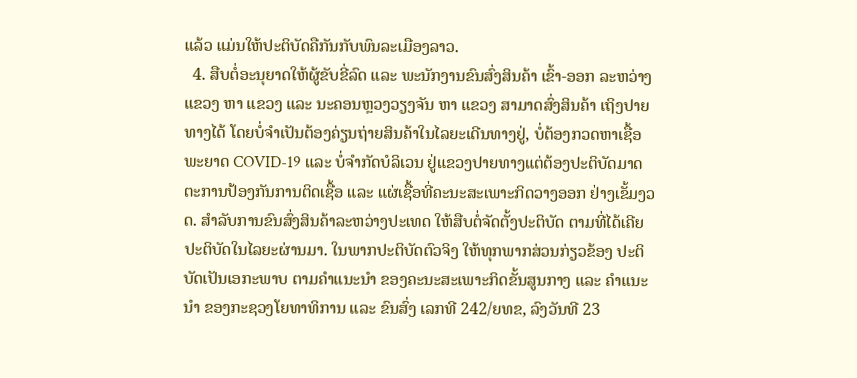ແລ້ວ ແມ່ນໃຫ້ປະຕິບັດຄືກັນກັບພົນລະເມືອງລາວ.
  4. ສືບຕໍ່ອະນຸຍາດໃຫ້ຜູ້ຂັບຂີ່ລົດ ແລະ ພະນັກງານຂົນສົ່ງສິນຄ້າ ເຂົ້າ-ອອກ ລະຫວ່າງ ແຂວງ ຫາ ແຂວງ ແລະ ນະຄອນຫຼວງວຽງຈັນ ຫາ ແຂວງ ສາມາດສົ່ງສິນຄ້າ ເຖິງປາຍທາງໄດ້ ໂດຍບໍ່ຈຳເປັນຕ້ອງຄ່ຽນຖ່າຍສິນຄ້າໃນໄລຍະເດີນທາງຢູ່, ບໍ່ຕ້ອງກວດຫາເຊື້ອພະຍາດ COVID-19 ແລະ ບໍ່ຈຳກັດບໍລິເວນ ຢູ່ແຂວງປາຍທາງແຕ່ຕ້ອງປະຕິບັດມາດຕະການປ້ອງກັນການຕິດເຊື້ອ ແລະ ແຜ່ເຊື້ອທີ່ຄະນະສະເພາະກິດວາງອອກ ຢ່າງເຂັ້ມງວດ. ສຳລັບການຂົນສົ່ງສິນຄ້າລະຫວ່າງປະເທດ ໃຫ້ສືບຕໍ່ຈັດຕັ້ງປະຕິບັດ ຕາມທີ່ໄດ້ເຄີຍປະຕິບັດໃນໄລຍະຜ່ານມາ. ໃນພາກປະຕິບັດຕົວຈິງ ໃຫ້ທຸກພາກສ່ວນກ່ຽວຂ້ອງ ປະຕິບັດເປັນເອກະພາບ ຕາມຄຳແນະນຳ ຂອງຄະນະສະເພາະກິດຂັ້ນສູນກາງ ແລະ ຄຳແນະນຳ ຂອງກະຊວງໂຍທາທິການ ແລະ ຂົນສົ່ງ ເລກທີ 242/ຍທຂ, ລົງວັນທີ 23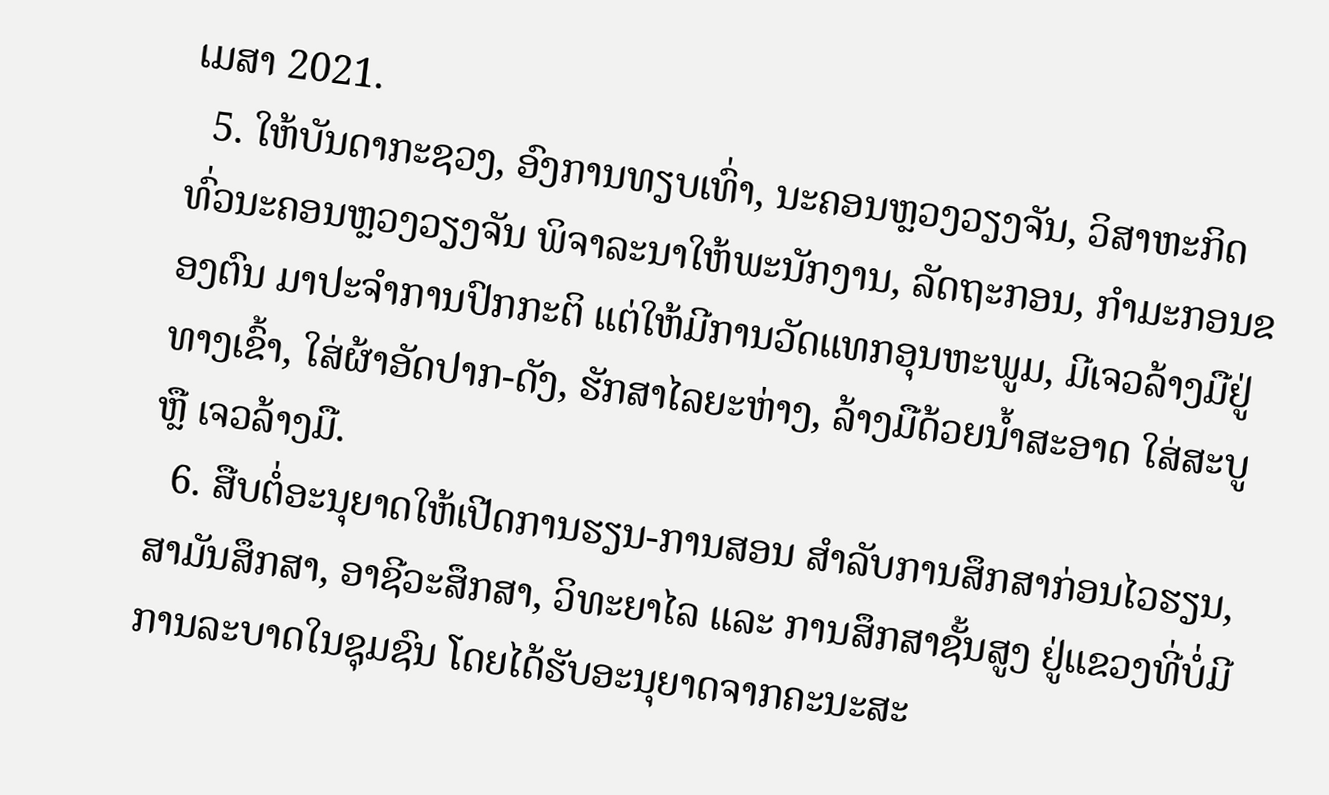ເມສາ 2021.
  5. ໃຫ້ບັນດາກະຊວງ, ອົງການທຽບເທົ່າ, ນະຄອນຫຼວງວຽງຈັນ, ວິສາຫະກິດ ທົ່ວນະຄອນຫຼວງວຽງຈັນ ພິຈາລະນາໃຫ້ພະນັກງານ, ລັດຖະກອນ, ກຳມະກອນຂອງຕົນ ມາປະຈຳການປົກກະຕິ ແຕ່ໃຫ້ມີການວັດແທກອຸນຫະພູມ, ມີເຈວລ້າງມືຢູ່ທາງເຂົ້າ, ໃສ່ຜ້າອັດປາກ-ດັງ, ຮັກສາໄລຍະຫ່າງ, ລ້າງມືດ້ວຍນໍ້າສະອາດ ໃສ່ສະບູ ຫຼື ເຈວລ້າງມື.
  6. ສືບຕໍ່ອະນຸຍາດໃຫ້ເປີດການຮຽນ-ການສອນ ສຳລັບການສຶກສາກ່ອນໄວຮຽນ, ສາມັນສຶກສາ, ອາຊີວະສຶກສາ, ວິທະຍາໄລ ແລະ ການສຶກສາຊັ້ນສູງ ຢູ່ແຂວງທີ່ບໍ່ມີການລະບາດໃນຊຸມຊົນ ໂດຍໄດ້ຮັບອະນຸຍາດຈາກຄະນະສະ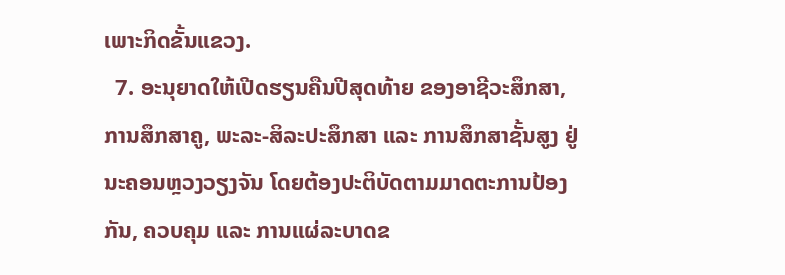ເພາະກິດຂັ້ນແຂວງ.
  7. ອະນຸຍາດໃຫ້ເປີດຮຽນຄືນປີສຸດທ້າຍ ຂອງອາຊີວະສຶກສາ, ການສຶກສາຄູ, ພະລະ-ສິລະປະສຶກສາ ແລະ ການສຶກສາຊັ້ນສູງ ຢູ່ນະຄອນຫຼວງວຽງຈັນ ໂດຍຕ້ອງປະຕິບັດຕາມມາດຕະການປ້ອງກັນ, ຄວບຄຸມ ແລະ ການແຜ່ລະບາດຂ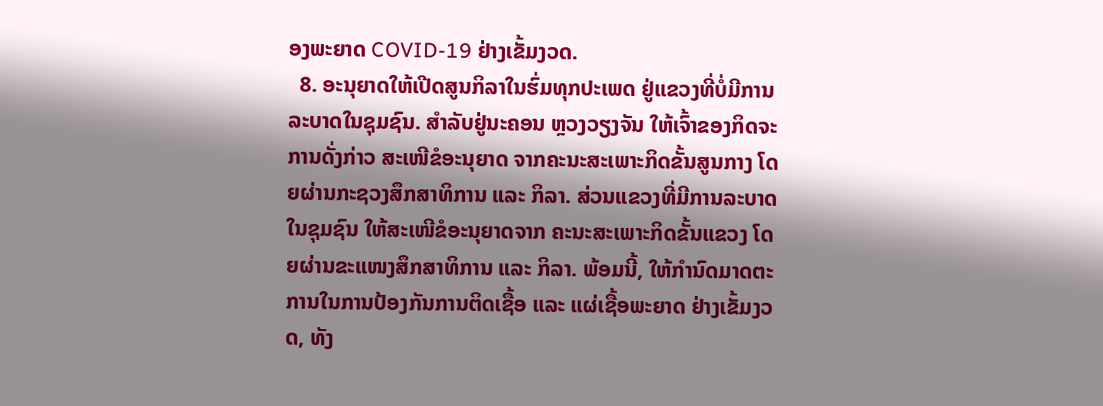ອງພະຍາດ COVID-19 ຢ່າງເຂັ້ມງວດ.
  8. ອະນຸຍາດໃຫ້ເປີດສູນກິລາໃນຮົ່ມທຸກປະເພດ ຢູ່ແຂວງທີ່ບໍ່ມີການລະບາດໃນຊຸມຊົນ. ສຳລັບຢູ່ນະຄອນ ຫຼວງວຽງຈັນ ໃຫ້ເຈົ້າຂອງກິດຈະການດັ່ງກ່າວ ສະເໜີຂໍອະນຸຍາດ ຈາກຄະນະສະເພາະກິດຂັ້ນສູນກາງ ໂດຍຜ່ານກະຊວງສຶກສາທິການ ແລະ ກິລາ. ສ່ວນແຂວງທີ່ມີການລະບາດໃນຊຸມຊົນ ໃຫ້ສະເໜີຂໍອະນຸຍາດຈາກ ຄະນະສະເພາະກິດຂັ້ນແຂວງ ໂດຍຜ່ານຂະແໜງສຶກສາທິການ ແລະ ກິລາ. ພ້ອມນີ້, ໃຫ້ກຳນົດມາດຕະການໃນການປ້ອງກັນການຕິດເຊື້ອ ແລະ ແຜ່ເຊື້ອພະຍາດ ຢ່າງເຂັ້ມງວດ, ທັງ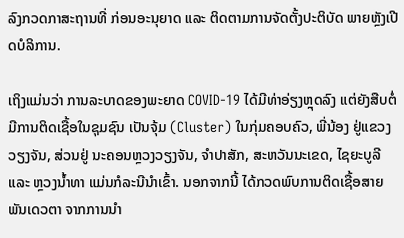ລົງກວດກາສະຖານທີ່ ກ່ອນອະນຸຍາດ ແລະ ຕິດຕາມການຈັດຕັ້ງປະຕິບັດ ພາຍຫຼັງເປີດບໍລິການ.

ເຖິງແມ່ນວ່າ ການລະບາດຂອງພະຍາດ COVID-19 ໄດ້ມີທ່າອ່ຽງຫຼຸດລົງ ແຕ່ຍັງສືບຕໍ່ມີການຕິດເຊື້ອໃນຊຸມຊົນ ເປັນຈຸ້ມ (Cluster) ໃນກຸ່ມຄອບຄົວ, ພີ່ນ້ອງ ຢູ່ແຂວງວຽງຈັນ, ສ່ວນຢູ່ ນະຄອນຫຼວງວຽງຈັນ, ຈຳປາສັກ, ສະຫວັນນະເຂດ, ໄຊຍະບູລີ ແລະ ຫຼວງນໍ້າທາ ແມ່ນກໍລະນີນຳເຂົ້າ. ນອກຈາກນີ້ ໄດ້ກວດພົບການຕິດເຊື້ອສາຍພັນເດວຕາ ຈາກການນໍາ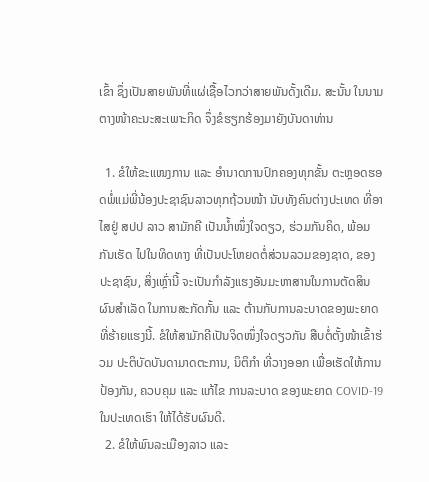ເຂົ້າ ຊຶ່ງເປັນສາຍພັນທີ່ແຜ່ເຊື້ອໄວກວ່າສາຍພັນດັ້ງເດີມ. ສະນັ້ນ ໃນນາມຕາງໜ້າຄະນະສະເພາະກິດ ຈຶ່ງຂໍຮຽກຮ້ອງມາຍັງບັນດາທ່ານ

  1. ຂໍໃຫ້ຂະແໜງການ ແລະ ອຳນາດການປົກຄອງທຸກຂັ້ນ ຕະຫຼອດຮອດພໍ່ແມ່ພີ່ນ້ອງປະຊາຊົນລາວທຸກຖ້ວນໜ້າ ນັບທັງຄົນຕ່າງປະເທດ ທີ່ອາໄສຢູ່ ສປປ ລາວ ສາມັກຄີ ເປັນນໍ້າໜຶ່ງໃຈດຽວ, ຮ່ວມກັນຄິດ, ພ້ອມກັນເຮັດ ໄປໃນທິດທາງ ທີ່ເປັນປະໂຫຍດຕໍ່ສ່ວນລວມຂອງຊາດ, ຂອງປະຊາຊົນ, ສິ່ງເຫຼົ່ານີ້ ຈະເປັນກຳລັງແຮງອັນມະຫາສານໃນການຕັດສິນຜົນສຳເລັດ ໃນການສະກັດກັ້ນ ແລະ ຕ້ານກັບການລະບາດຂອງພະຍາດທີ່ຮ້າຍແຮງນີ້. ຂໍໃຫ້ສາມັກຄີເປັນຈິດໜຶ່ງໃຈດຽວກັນ ສືບຕໍ່ຕັ້ງໜ້າເຂົ້າຮ່ວມ ປະຕິບັດບັນດາມາດຕະການ, ນິຕິກໍາ ທີ່ວາງອອກ ເພື່ອເຮັດໃຫ້ການປ້ອງກັນ, ຄວບຄຸມ ແລະ ແກ້ໄຂ ການລະບາດ ຂອງພະຍາດ COVID-19 ໃນປະເທດເຮົາ ໃຫ້ໄດ້ຮັບຜົນດີ.
  2. ຂໍໃຫ້ພົນລະເມືອງລາວ ແລະ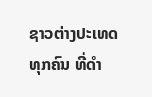ຊາວຕ່າງປະເທດທຸກຄົນ ທີ່ດຳ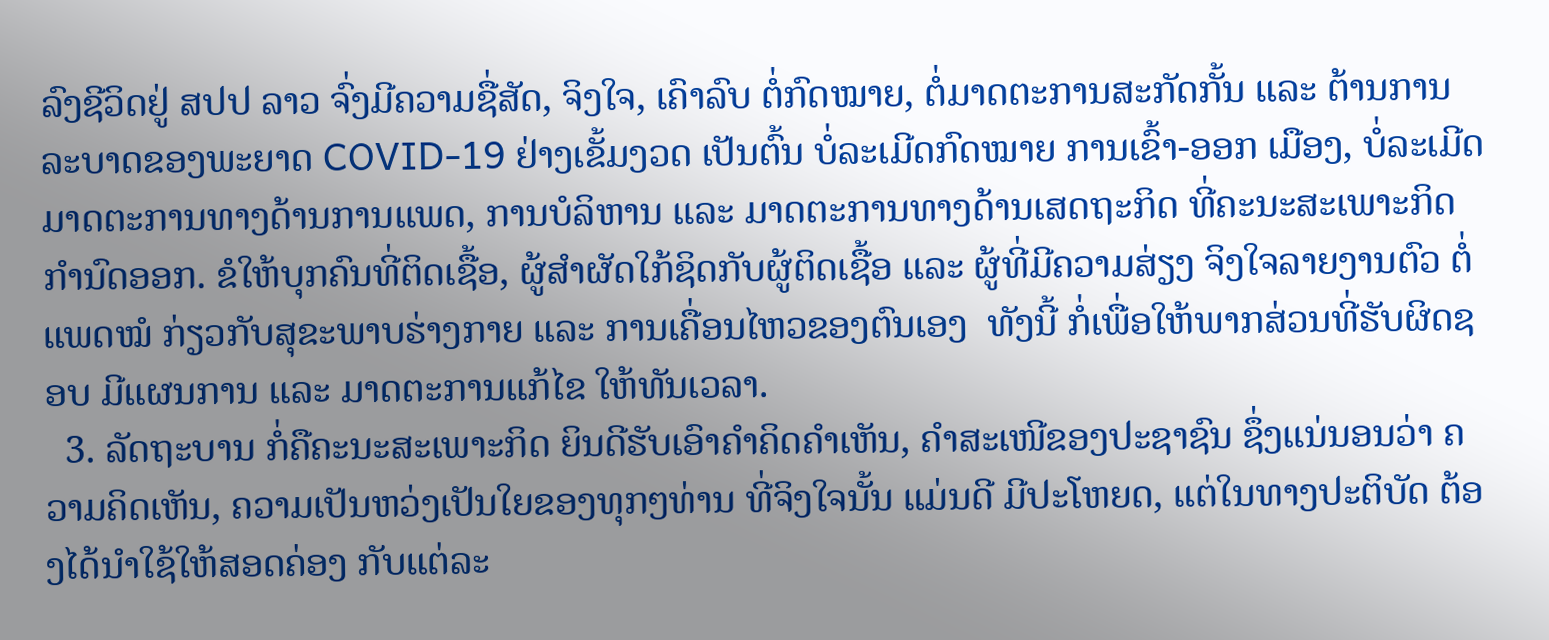ລົງຊີວິດຢູ່ ສປປ ລາວ ຈົ່ງມີຄວາມຊື່ສັດ, ຈິງໃຈ, ເຄົາລົບ ຕໍ່ກົດໝາຍ, ຕໍ່ມາດຕະການສະກັດກັ້ນ ແລະ ຕ້ານການລະບາດຂອງພະຍາດ COVID-19 ຢ່າງເຂັ້ມງວດ ເປັນຕົ້ນ ບໍ່ລະເມີດກົດໝາຍ ການເຂົ້າ-ອອກ ເມືອງ, ບໍ່ລະເມີດມາດຕະການທາງດ້ານການແພດ, ການບໍລິຫານ ແລະ ມາດຕະການທາງດ້ານເສດຖະກິດ ທີ່ຄະນະສະເພາະກິດກຳນົດອອກ. ຂໍໃຫ້ບຸກຄົນທີ່ຕິດເຊື້ອ, ຜູ້ສຳຜັດໃກ້ຊິດກັບຜູ້ຕິດເຊື້ອ ແລະ ຜູ້ທີ່ມີຄວາມສ່ຽງ ຈິງໃຈລາຍງານຕົວ ຕໍ່ແພດໝໍ ກ່ຽວກັບສຸຂະພາບຮ່າງກາຍ ແລະ ການເຄື່ອນໄຫວຂອງຕົນເອງ  ທັງນີ້ ກໍ່ເພື່ອໃຫ້ພາກສ່ວນທີ່ຮັບຜິດຊອບ ມີແຜນການ ແລະ ມາດຕະການແກ້ໄຂ ໃຫ້ທັນເວລາ.
  3. ລັດຖະບານ ກໍ່ຄືຄະນະສະເພາະກິດ ຍິນດີຮັບເອົາຄຳຄິດຄຳເຫັນ, ຄຳສະເໜີຂອງປະຊາຊົນ ຊຶ່ງແນ່ນອນວ່າ ຄວາມຄິດເຫັນ, ຄວາມເປັນຫວ່ງເປັນໃຍຂອງທຸກໆທ່ານ ທີ່ຈິງໃຈນັ້ນ ແມ່ນດີ ມີປະໂຫຍດ, ແຕ່ໃນທາງປະຕິບັດ ຕ້ອງໄດ້ນຳໃຊ້ໃຫ້ສອດຄ່ອງ ກັບແຕ່ລະ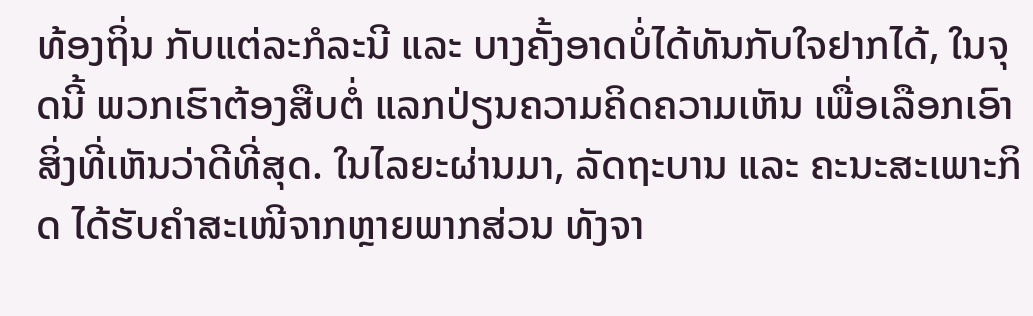ທ້ອງຖິ່ນ ກັບແຕ່ລະກໍລະນີ ແລະ ບາງຄັ້ງອາດບໍ່ໄດ້ທັນກັບໃຈຢາກໄດ້, ໃນຈຸດນີ້ ພວກເຮົາຕ້ອງສືບຕໍ່ ແລກປ່ຽນຄວາມຄິດຄວາມເຫັນ ເພື່ອເລືອກເອົາສິ່ງທີ່ເຫັນວ່າດີທີ່ສຸດ. ໃນໄລຍະຜ່ານມາ, ລັດຖະບານ ແລະ ຄະນະສະເພາະກິດ ໄດ້ຮັບຄຳສະເໜີຈາກຫຼາຍພາກສ່ວນ ທັງຈາ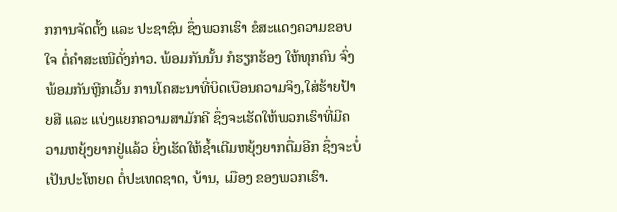ກການຈັດຕັ້ງ ແລະ ປະຊາຊົນ ຊຶ່ງພວກເຮົາ ຂໍສະແດງຄວາມຂອບໃຈ ຕໍ່ຄຳສະເໜີດັ່ງກ່າວ. ພ້ອມກັນນັ້ນ ກໍຮຽກຮ້ອງ ໃຫ້ທຸກຄົນ ຈົ່ງພ້ອມກັນຫຼີກເວັ້ນ ການໂຄສະນາທີ່ບິດເບືອນຄວາມຈິງ,ໃສ່ຮ້າຍປ້າຍສີ ແລະ ແບ່ງແຍກຄວາມສາມັກຄີ ຊຶ່ງຈະເຮັດໃຫ້ພວກເຮົາທີ່ມີຄວາມຫຍຸ້ງຍາກຢູ່ແລ້ວ ຍິ່ງເຮັດໃຫ້ຊໍ້າເຕີມຫຍຸ້ງຍາກຕື່ມອີກ ຊຶ່ງຈະບໍ່ເປັນປະໂຫຍດ ຕໍ່ປະເທດຊາດ, ບ້ານ, ເມືອງ ຂອງພວກເຮົາ.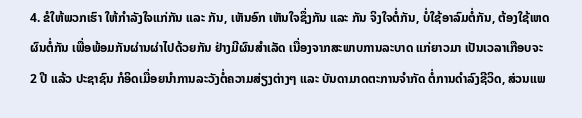4. ຂໍໃຫ້ພວກເຮົາ ໃຫ້ກຳລັງໃຈແກ່ກັນ ແລະ ກັນ, ເຫັນອົກ ເຫັນໃຈຊຶ່ງກັນ ແລະ ກັນ ຈິງໃຈຕໍ່ກັນ, ບໍ່ໃຊ້ອາລົມຕໍ່ກັນ, ຕ້ອງໃຊ້ເຫດຜົນຕໍ່ກັນ ເພື່ອພ້ອມກັນຜ່ານຜ່າໄປດ້ວຍກັນ ຢ່າງມີຜົນສຳເລັດ ເນື່ອງຈາກສະພາບການລະບາດ ແກ່ຍາວມາ ເປັນເວລາເກືອບຈະ 2 ປີ ແລ້ວ ປະຊາຊົນ ກໍອິດເມື່ອຍນໍາການລະວັງຕໍ່ຄວາມສ່ຽງຕ່າງໆ ແລະ ບັນດາມາດຕະການຈຳກັດ ຕໍ່ການດຳລົງຊີວິດ, ສ່ວນແພ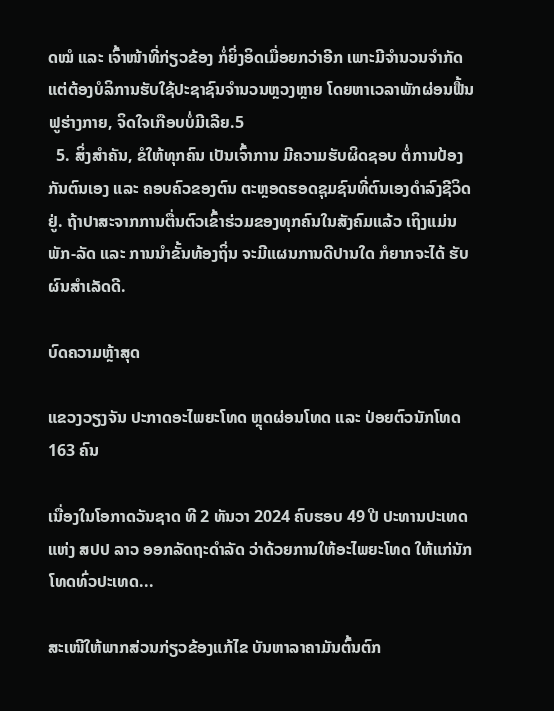ດໝໍ ແລະ ເຈົ້າໜ້າທີ່ກ່ຽວຂ້ອງ ກໍ່ຍິ່ງອິດເມື່ອຍກວ່າອີກ ເພາະມີຈຳນວນຈຳກັດ ແຕ່ຕ້ອງບໍລິການຮັບໃຊ້ປະຊາຊົນຈຳນວນຫຼວງຫຼາຍ ໂດຍຫາເວລາພັກຜ່ອນຟື້ນຟູຮ່າງກາຍ, ຈິດໃຈເກືອບບໍ່ມີເລີຍ.5
  5. ສິ່ງສຳຄັນ, ຂໍໃຫ້ທຸກຄົນ ເປັນເຈົ້າການ ມີຄວາມຮັບຜິດຊອບ ຕໍ່ການປ້ອງກັນຕົນເອງ ແລະ ຄອບຄົວຂອງຕົນ ຕະຫຼອດຮອດຊຸມຊົນທີ່ຕົນເອງດຳລົງຊີວິດຢູ່. ຖ້າປາສະຈາກການຕື່ນຕົວເຂົ້າຮ່ວມຂອງທຸກຄົນໃນສັງຄົມແລ້ວ ເຖິງແມ່ນ ພັກ-ລັດ ແລະ ການນຳຂັ້ນທ້ອງຖິ່ນ ຈະມີແຜນການດີປານໃດ ກໍຍາກຈະໄດ້ ຮັບຜົນສຳເລັດດີ.

ບົດຄວາມຫຼ້າສຸດ

ແຂວງວຽງຈັນ ປະກາດອະໄພຍະໂທດ ຫຼຸດຜ່ອນໂທດ ແລະ ປ່ອຍຕົວນັກໂທດ 163 ຄົນ

ເນື່ອງໃນໂອກາດວັນຊາດ ທີ 2 ທັນວາ 2024 ຄົບຮອບ 49 ປີ ປະທານປະເທດແຫ່ງ ສປປ ລາວ ອອກລັດຖະດໍາລັດ ວ່າດ້ວຍການໃຫ້ອະໄພຍະໂທດ ໃຫ້ແກ່ນັກໂທດທົ່ວປະເທດ...

ສະເໜີໃຫ້ພາກສ່ວນກ່ຽວຂ້ອງແກ້ໄຂ ບັນຫາລາຄາມັນຕົ້ນຕົກ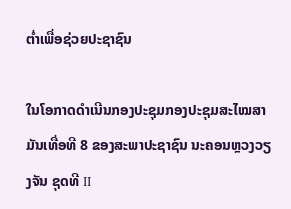ຕໍ່າເພື່ອຊ່ວຍປະຊາຊົນ

ໃນໂອກາດດຳເນີນກອງປະຊຸມກອງປະຊຸມສະໄໝສາມັນເທື່ອທີ 8 ຂອງສະພາປະຊາຊົນ ນະຄອນຫຼວງວຽງຈັນ ຊຸດທີ II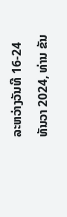ລະຫວ່າງວັນທີ 16-24 ທັນວາ 2024, ທ່ານ ຂັນ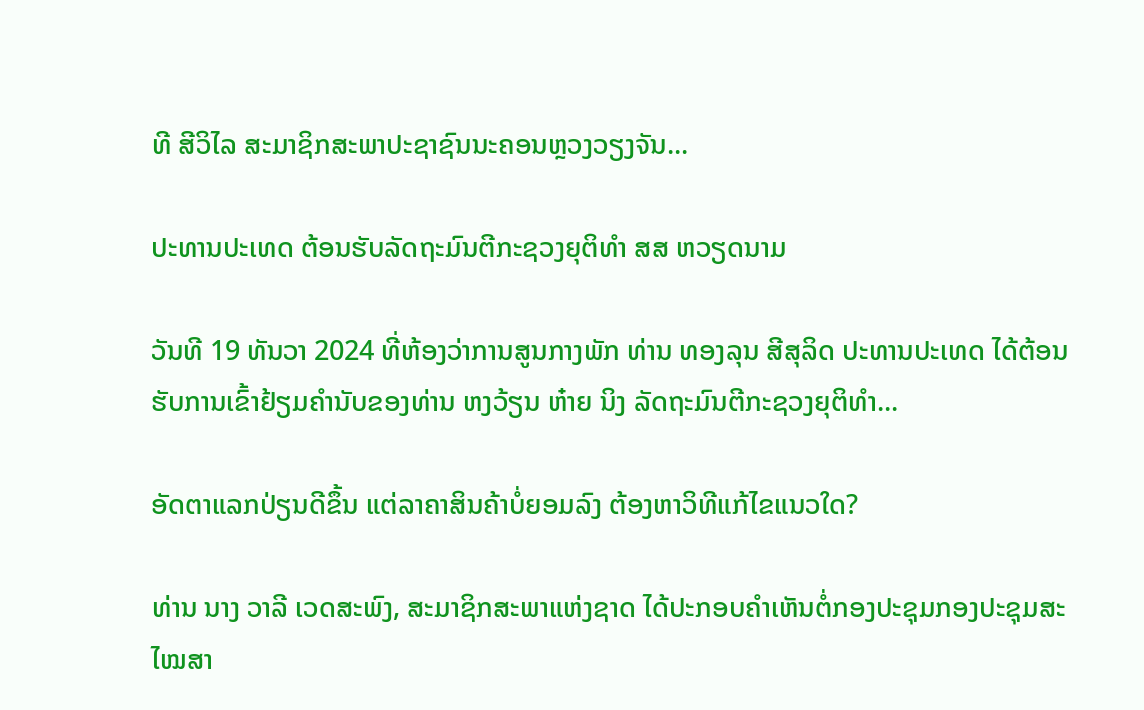ທີ ສີວິໄລ ສະມາຊິກສະພາປະຊາຊົນນະຄອນຫຼວງວຽງຈັນ...

ປະທານປະເທດ ຕ້ອນຮັບລັດຖະມົນຕີກະຊວງຍຸຕິທຳ ສສ ຫວຽດນາມ

ວັນທີ 19 ທັນວາ 2024 ທີ່ຫ້ອງວ່າການສູນກາງພັກ ທ່ານ ທອງລຸນ ສີສຸລິດ ປະທານປະເທດ ໄດ້ຕ້ອນຮັບການເຂົ້າຢ້ຽມຄຳນັບຂອງທ່ານ ຫງວ້ຽນ ຫ໋າຍ ນິງ ລັດຖະມົນຕີກະຊວງຍຸຕິທຳ...

ອັດຕາແລກປ່ຽນດີຂຶ້ນ ແຕ່ລາຄາສິນຄ້າບໍ່ຍອມລົງ ຕ້ອງຫາວິທີແກ້ໄຂແນວໃດ?

ທ່ານ ນາງ ວາລີ ເວດສະພົງ, ສະມາຊິກສະພາແຫ່ງຊາດ ໄດ້ປະກອບຄໍາເຫັນຕໍ່ກອງປະຊຸມກອງປະຊຸມສະໄໝສາ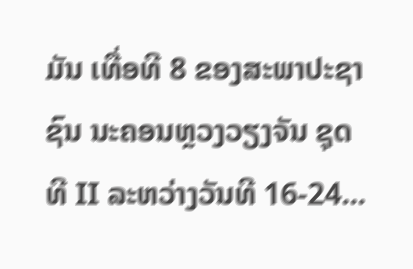ມັນ ເທື່ອທີ 8 ຂອງສະພາປະຊາຊົນ ນະຄອນຫຼວງວຽງຈັນ ຊຸດທີ II ລະຫວ່າງວັນທີ 16-24...